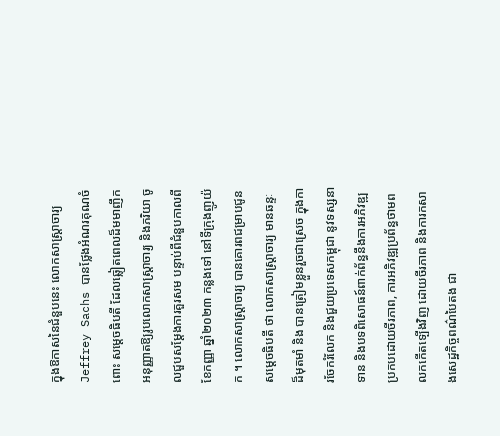ក្នុងឱកាសនៃជំនួបនេះ លោកសាស្ត្រាចារ្យ Jeffrey Sachs បានថ្លែងអំណរគុណចំពោះ សម្តេចធិបតី ដែលឆ្លៀតពេលដ៏មមាញឹកអនុញ្ញាតឱ្យរូបលោកសាស្រ្តាចារ្យ និងភរិយា ចូលជួបសម្តែងការគួរសម បន្ទាប់ពីជំនួបកាលពីខែកញ្ញា ឆ្នាំ២០២៣ កន្លងទៅ នៅទីក្រុងញូយ៉ក ។ លោកសាស្ត្រាចារ្យ បានគោរពជម្រាបជូន សម្តេចធិបតី ថា លោកសាស្រ្តាចារ្យ មានឆន្ទៈដ៏មុតមាំ និង បានត្រៀមខ្លួនរួចជាស្រេច ក្នុងការចែករំលែក និងជួយប្រទេសកម្ពុជា នូវទស្សនាទាន និងបទពិសោធន៍ពាក់ព័ន្ធនឹងការអភិវឌ្ឍប្រកបដោយចីរភាព, ការអភិវឌ្ឍប្រព័ន្ធថាមពលកកើតទ្បើងវិញ ដោយចីរភាព និងការកសាងសេដ្ឋកិច្ចពណ៌បៃតង ជា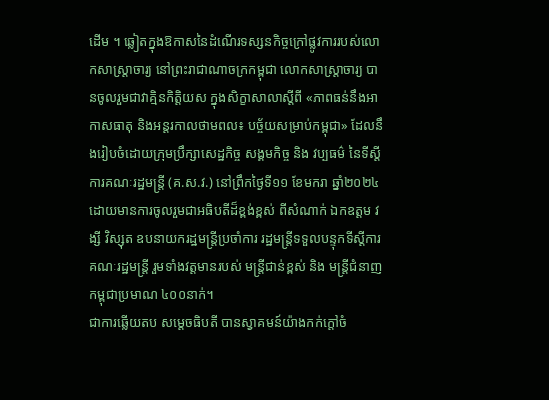ដើម ។ ឆ្លៀតក្នុងឱកាសនៃដំណើរទស្សនកិច្ចក្រៅផ្លូវការរបស់លោកសាស្រ្តាចារ្យ នៅព្រះរាជាណាចក្រកម្ពុជា លោកសាស្រ្តាចារ្យ បានចូលរួមជាវាគ្មិនកិត្តិយស ក្នុងសិក្ខាសាលាស្តីពី «ភាពធន់នឹងអាកាសធាតុ និងអន្តរកាលថាមពល៖ បច្ច័យសម្រាប់កម្ពុជា» ដែលនឹងរៀបចំដោយក្រុមប្រឹក្សាសេដ្ឋកិច្ច សង្គមកិច្ច និង វប្បធម៌ នៃទីស្តីការគណៈរដ្ឋមន្រ្តី (គ.ស.វ.) នៅព្រឹកថ្ងៃទី១១ ខែមករា ឆ្នាំ២០២៤ ដោយមានការចូលរួមជាអធិបតីដ៏ខ្ពង់ខ្ពស់ ពីសំណាក់ ឯកឧត្តម វង្សី វិស្សុត ឧបនាយករដ្ឋមន្ត្រីប្រចាំការ រដ្ឋមន្ត្រីទទួលបន្ទុកទីស្ដីការគណៈរដ្ឋមន្ត្រី រួមទាំងវត្តមានរបស់ មន្រ្តីជាន់ខ្ពស់ និង មន្រ្តីជំនាញកម្ពុជាប្រមាណ ៤០០នាក់។
ជាការឆ្លើយតប សម្តេចធិបតី បានស្វាគមន៍យ៉ាងកក់ក្តៅចំ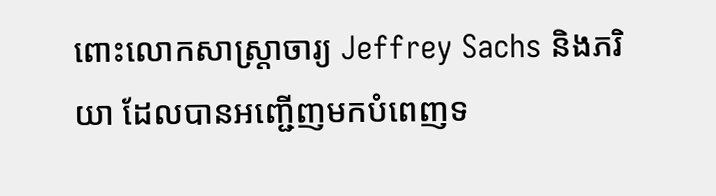ពោះលោកសាស្ត្រាចារ្យ Jeffrey Sachs និងភរិយា ដែលបានអញ្ជើញមកបំពេញទ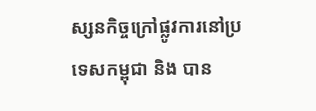ស្សនកិច្ចក្រៅផ្លូវការនៅប្រទេសកម្ពុជា និង បាន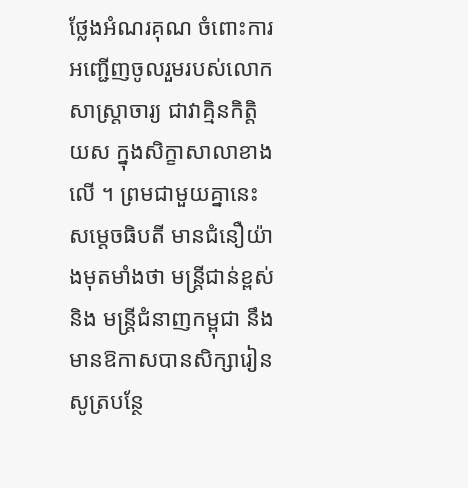ថ្លែងអំណរគុណ ចំពោះការអញ្ជើញចូលរួមរបស់លោកសាស្រ្តាចារ្យ ជាវាគ្មិនកិត្តិយស ក្នុងសិក្ខាសាលាខាងលើ ។ ព្រមជាមួយគ្នានេះ សម្តេចធិបតី មានជំនឿយ៉ាងមុតមាំងថា មន្រ្តីជាន់ខ្ពស់ និង មន្រ្តីជំនាញកម្ពុជា នឹងមានឱកាសបានសិក្សារៀនសូត្របន្ថែ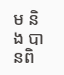ម និង បានពិ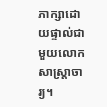ភាក្សាដោយផ្ទាល់ជាមួយលោកសាស្រ្តាចារ្យ។